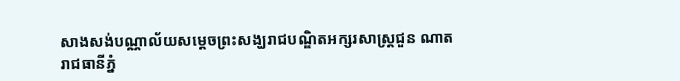សាងសង់បណ្ណាល័យសម្ដេចព្រះសង្ឃរាជបណ្ឌិតអក្សរសាស្ដ្រជួន ណាត
រាជធានីភ្នំ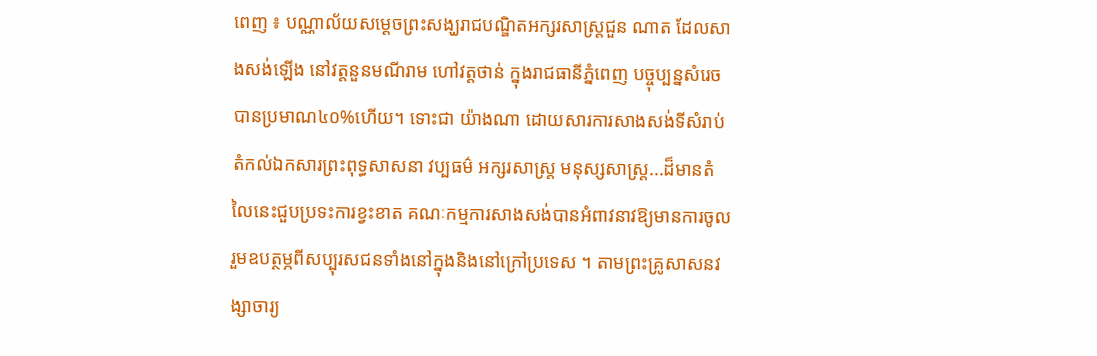ពេញ ៖ បណ្ណាល័យសម្ដេចព្រះសង្ឃរាជបណ្ឌិតអក្សរសាស្ដ្រជួន ណាត ដែលសាងសង់ឡើង នៅវត្ដនួនមណីរាម ហៅវត្ដថាន់ ក្នុងរាជធានីភ្នំពេញ បច្ចុប្បន្នសំរេចបានប្រមាណ៤០%ហើយ។ ទោះជា យ៉ាងណា ដោយសារការសាងសង់ទីសំរាប់តំកល់ឯកសារព្រះពុទ្ធសាសនា វប្បធម៌ អក្សរសាស្ដ្រ មនុស្សសាស្ដ្រ...ដ៏មានតំលៃនេះជួបប្រទះការខ្វះខាត គណៈកម្មការសាងសង់បានអំពាវនាវឱ្យមានការចូល រួមឧបត្ថម្ភពីសប្បុរសជនទាំងនៅក្នុងនិងនៅក្រៅប្រទេស ។ តាមព្រះគ្រូសាសនវង្សាចារ្យ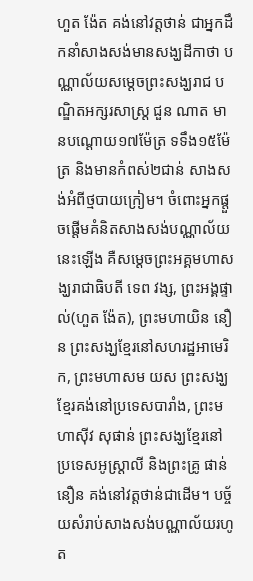ហួត ង៉ែត គង់នៅវត្ដថាន់ ជាអ្នកដឹកនាំសាងសង់មានសង្ឃដីកាថា បណ្ណាល័យសម្ដេចព្រះសង្ឃរាជ បណ្ឌិតអក្សរសាស្ដ្រ ជួន ណាត មានបណ្ដោយ១៧ម៉ែត្រ ទទឹង១៥ម៉ែត្រ និងមានកំពស់២ជាន់ សាងសង់អំពីថ្មបាយក្រៀម។ ចំពោះអ្នកផ្ដួចផ្ដើមគំនិតសាងសង់បណ្ណាល័យនេះឡើង គឺសម្ដេចព្រះអគ្គមហាសង្ឃរាជាធិបតី ទេព វង្ស, ព្រះអង្គផ្ទាល់(ហួត ង៉ែត), ព្រះមហាយិន នឿន ព្រះសង្ឃខ្មែរនៅសហរដ្ឋអាមេរិក, ព្រះមហាសម យស ព្រះសង្ឃខ្មែរគង់នៅប្រទេសបារាំង, ព្រះមហាស៊ីវ សុផាន់ ព្រះសង្ឃខ្មែរនៅប្រទេសអូស្ដ្រាលី និងព្រះគ្រូ ផាន់ នឿន គង់នៅវត្ដថាន់ជាដើម។ បច្ច័យសំរាប់សាងសង់បណ្ណាល័យរហូត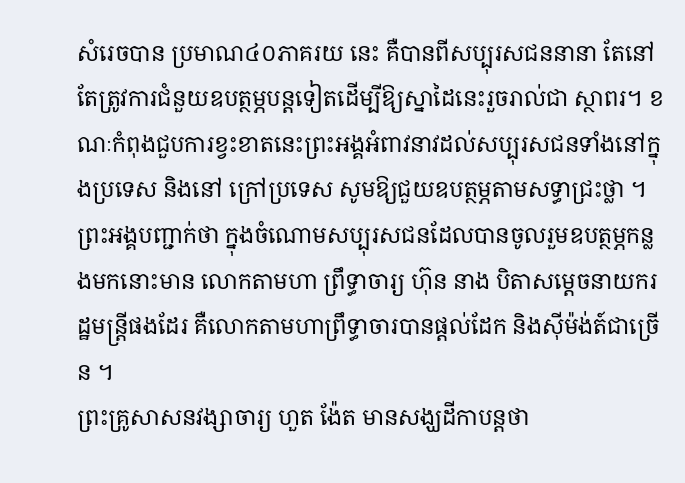សំរេចបាន ប្រមាណ៤០ភាគរយ នេះ គឺបានពីសប្បុរសជននានា តែនៅតែត្រូវការជំនួយឧបត្ថម្ភបន្ដទៀតដើម្បីឱ្យស្នាដៃនេះរួចរាល់ជា ស្ថាពរ។ ខណៈកំពុងជួបការខ្វះខាតនេះព្រះអង្គអំពាវនាវដល់សប្បុរសជនទាំងនៅក្នុងប្រទេស និងនៅ ក្រៅប្រទេស សូមឱ្យជួយឧបត្ថម្ភតាមសទ្ធាជ្រះថ្លា ។
ព្រះអង្គបញ្ជាក់ថា ក្នុងចំណោមសប្បុរសជនដែលបានចូលរួមឧបត្ថម្ភកន្លងមកនោះមាន លោកតាមហា ព្រឹទ្ធាចារ្យ ហ៊ុន នាង បិតាសម្ដេចនាយករដ្ឋមន្ដ្រីផងដែរ គឺលោកតាមហាព្រឹទ្ធាចារបានផ្ដល់ដែក និងស៊ីម៉ង់ត៍ជាច្រើន ។
ព្រះគ្រូសាសនវង្សាចារ្យ ហួត ង៉ែត មានសង្ឃដីកាបន្ដថា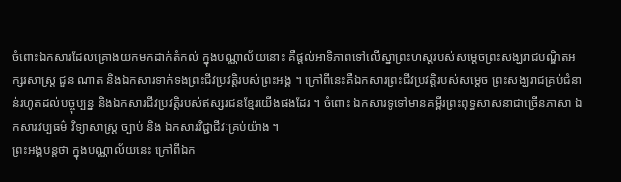ចំពោះឯកសារដែលគ្រោងយកមកដាក់តំកល់ ក្នុងបណ្ណាល័យនោះ គឺផ្ដល់អាទិភាពទៅលើស្នាព្រះហស្ដរបស់សម្ដេចព្រះសង្ឃរាជបណ្ឌិតអក្សរសាស្ដ្រ ជួន ណាត និងឯកសារទាក់ទងព្រះជីវប្រវត្ដិរបស់ព្រះអង្គ ។ ក្រៅពីនេះគឺឯកសារព្រះជីវប្រវត្ដិរបស់សម្ដេច ព្រះសង្ឃរាជគ្រប់ជំនាន់រហូតដល់បច្ចុប្បន្ន និងឯកសារជីវប្រវត្ដិរបស់ឥស្សរជនខ្មែរយើងផងដែរ ។ ចំពោះ ឯកសារទូទៅមានគម្ពីរព្រះពុទ្ធសាសនាជាច្រើនភាសា ឯកសារវប្បធម៌ វិទ្យាសាស្ដ្រ ច្បាប់ និង ឯកសារវិជ្ជាជីវៈគ្រប់យ៉ាង ។
ព្រះអង្គបន្ដថា ក្នុងបណ្ណាល័យនេះ ក្រៅពីឯក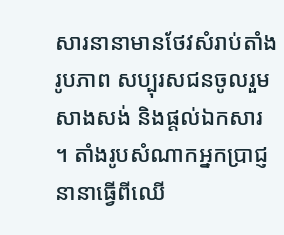សារនានាមានថែវសំរាប់តាំងរូបភាព សប្បុរសជនចូលរួម សាងសង់ និងផ្ដល់ឯកសារ ។ តាំងរូបសំណាកអ្នកប្រាជ្ញនានាធ្វើពីឈើ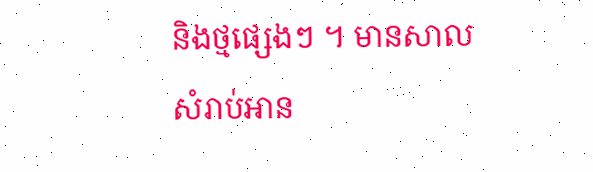និងថ្មផ្សេងៗ ។ មានសាល សំរាប់អាន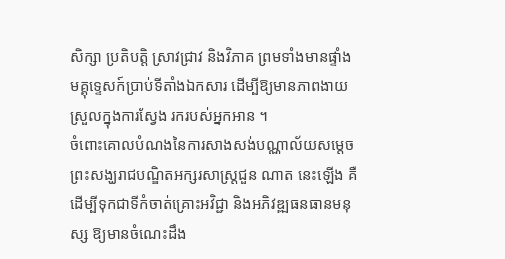សិក្សា ប្រតិបត្ដិ ស្រាវជ្រាវ និងវិភាគ ព្រមទាំងមានផ្ទាំងមគ្គុទ្ទេសក៍ប្រាប់ទីតាំងឯកសារ ដើម្បីឱ្យមានភាពងាយស្រួលក្នុងការស្វែង រករបស់អ្នកអាន ។
ចំពោះគោលបំណងនៃការសាងសង់បណ្ណាល័យសម្ដេចព្រះសង្ឃរាជបណ្ឌិតអក្សរសាស្ដ្រជួន ណាត នេះឡើង គឺដើម្បីទុកជាទីកំចាត់គ្រោះអវិជ្ជា និងអភិវឌ្ឍធនធានមនុស្ស ឱ្យមានចំណេះដឹង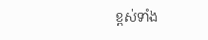ខ្ពស់ទាំង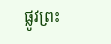ផ្លូវព្រះ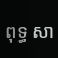ពុទ្ធ សា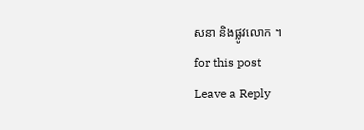សនា និងផ្លូវលោក ។
for this post
Leave a Reply